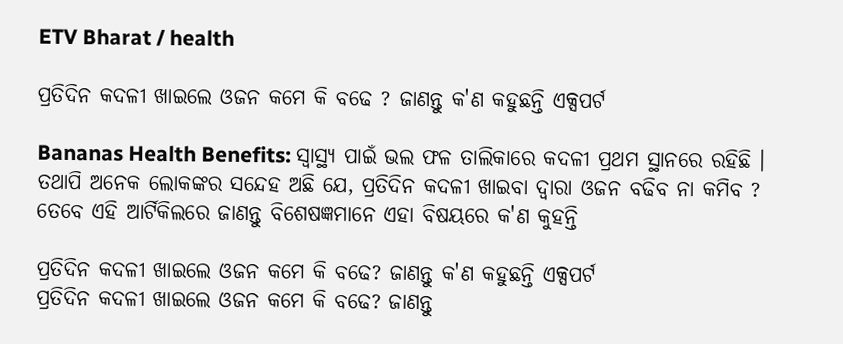ETV Bharat / health

ପ୍ରତିଦିନ କଦଳୀ ଖାଇଲେ ଓଜନ କମେ କି ବଢେ ? ଜାଣନ୍ତୁ କ'ଣ କହୁଛନ୍ତି ଏକ୍ସପର୍ଟ

Bananas Health Benefits: ସ୍ୱାସ୍ଥ୍ୟ ପାଇଁ ଭଲ ଫଳ ତାଲିକାରେ କଦଳୀ ପ୍ରଥମ ସ୍ଥାନରେ ରହିଛି । ତଥାପି ଅନେକ ଲୋକଙ୍କର ସନ୍ଦେହ ଅଛି ଯେ, ପ୍ରତିଦିନ କଦଳୀ ଖାଇବା ଦ୍ୱାରା ଓଜନ ବଢିବ ନା କମିବ ? ତେବେ ଏହି ଆର୍ଟିକିଲରେ ଜାଣନ୍ତୁ ବିଶେଷଜ୍ଞମାନେ ଏହା ବିଷୟରେ କ'ଣ କୁହନ୍ତି

ପ୍ରତିଦିନ କଦଳୀ ଖାଇଲେ ଓଜନ କମେ କି ବଢେ? ଜାଣନ୍ତୁ କ'ଣ କହୁଛନ୍ତି ଏକ୍ସପର୍ଟ
ପ୍ରତିଦିନ କଦଳୀ ଖାଇଲେ ଓଜନ କମେ କି ବଢେ? ଜାଣନ୍ତୁ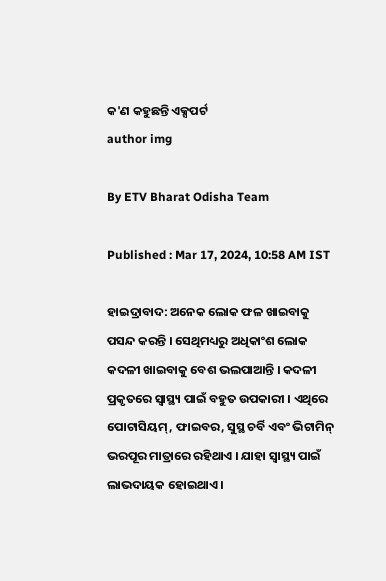କ'ଣ କହୁଛନ୍ତି ଏକ୍ସପର୍ଟ
author img

By ETV Bharat Odisha Team

Published : Mar 17, 2024, 10:58 AM IST

ହାଇଦ୍ରାବାଦ: ଅନେକ ଲୋକ ଫଳ ଖାଇବାକୁ ପସନ୍ଦ କରନ୍ତି । ସେଥିମଧ୍ୟରୁ ଅଧିକାଂଶ ଲୋକ କଦଳୀ ଖାଇବାକୁ ବେଶ ଭଲପାଆନ୍ତି । କଦଳୀ ପ୍ରକୃତରେ ସ୍ୱାସ୍ଥ୍ୟ ପାଇଁ ବହୁତ ଉପକାରୀ । ଏଥିରେ ପୋଟାସିୟମ୍, ଫାଇବର, ସୁସ୍ଥ ଚର୍ବି ଏବଂ ଭିଟାମିନ୍ ଭରପୂର ମାତ୍ରାରେ ରହିଥାଏ । ଯାହା ସ୍ୱାସ୍ଥ୍ୟ ପାଇଁ ଲାଭଦାୟକ ହୋଇଥାଏ ।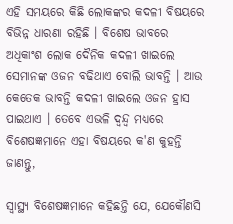ଏହି ସମୟରେ କିଛି ଲୋକଙ୍କର କଦଳୀ ବିଷୟରେ ବିଭିନ୍ନ ଧାରଣା ରହିଛି । ବିଶେଷ ଭାବରେ ଅଧିକାଂଶ ଲୋକ ଦୈନିକ କଦଳୀ ଖାଇଲେ ସେମାନଙ୍କ ଓଜନ ବଢିଥାଏ ବୋଲି ଭାବନ୍ତି । ଆଉ କେତେକ ଭାବନ୍ତି କଦଳୀ ଖାଇଲେ ଓଜନ ହ୍ରାସ ପାଇଥାଏ । ତେବେ ଏଭଳି ଦ୍ୱନ୍ଦ୍ୱ ମଧ୍ୟରେ ବିଶେଷଜ୍ଞମାନେ ଏହା ବିଷୟରେ କ'ଣ କୁହନ୍ତି ଜାଣନ୍ତୁ,

ସ୍ୱାସ୍ଥ୍ୟ ବିଶେଷଜ୍ଞମାନେ କହିଛନ୍ତି ଯେ, ଯେକୌଣସି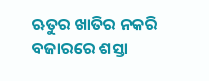ଋତୁର ଖାତିର ନକରି ବଜାରରେ ଶସ୍ତା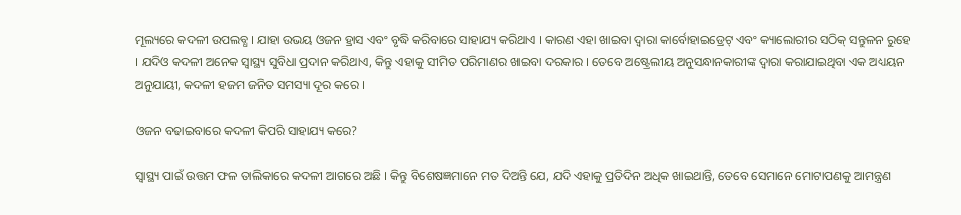ମୂଲ୍ୟରେ କଦଳୀ ଉପଲବ୍ଧ । ଯାହା ଉଭୟ ଓଜନ ହ୍ରାସ ଏବଂ ବୃଦ୍ଧି କରିବାରେ ସାହାଯ୍ୟ କରିଥାଏ । କାରଣ ଏହା ଖାଇବା ଦ୍ୱାରା କାର୍ବୋହାଇଡ୍ରେଟ୍ ଏବଂ କ୍ୟାଲୋରୀର ସଠିକ୍ ସନ୍ତୁଳନ ରୁହେ । ଯଦିଓ କଦଳୀ ଅନେକ ସ୍ୱାସ୍ଥ୍ୟ ସୁବିଧା ପ୍ରଦାନ କରିଥାଏ, କିନ୍ତୁ ଏହାକୁ ସୀମିତ ପରିମାଣର ଖାଇବା ଦରକାର । ତେବେ ଅଷ୍ଟ୍ରେଲୀୟ ଅନୁସନ୍ଧାନକାରୀଙ୍କ ଦ୍ୱାରା କରାଯାଇଥିବା ଏକ ଅଧ୍ୟୟନ ଅନୁଯାୟୀ, କଦଳୀ ହଜମ ଜନିତ ସମସ୍ୟା ଦୂର କରେ ।

ଓଜନ ବଢାଇବାରେ କଦଳୀ କିପରି ସାହାଯ୍ୟ କରେ?

ସ୍ୱାସ୍ଥ୍ୟ ପାଇଁ ଉତ୍ତମ ଫଳ ତାଲିକାରେ କଦଳୀ ଆଗରେ ଅଛି । କିନ୍ତୁ ବିଶେଷଜ୍ଞମାନେ ମତ ଦିଅନ୍ତି ଯେ, ଯଦି ଏହାକୁ ପ୍ରତିଦିନ ଅଧିକ ଖାଇଥାନ୍ତି, ତେବେ ସେମାନେ ମୋଟାପଣକୁ ଆମନ୍ତ୍ରଣ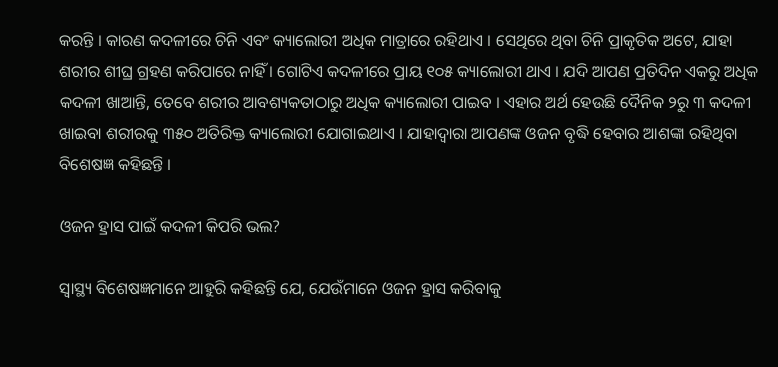କରନ୍ତି । କାରଣ କଦଳୀରେ ଚିନି ଏବଂ କ୍ୟାଲୋରୀ ଅଧିକ ମାତ୍ରାରେ ରହିଥାଏ । ସେଥିରେ ଥିବା ଚିନି ପ୍ରାକୃତିକ ଅଟେ, ଯାହା ଶରୀର ଶୀଘ୍ର ଗ୍ରହଣ କରିପାରେ ନାହିଁ । ଗୋଟିଏ କଦଳୀରେ ପ୍ରାୟ ୧୦୫ କ୍ୟାଲୋରୀ ଥାଏ । ଯଦି ଆପଣ ପ୍ରତିଦିନ ଏକରୁ ଅଧିକ କଦଳୀ ଖାଆନ୍ତି, ତେବେ ଶରୀର ଆବଶ୍ୟକତାଠାରୁ ଅଧିକ କ୍ୟାଲୋରୀ ପାଇବ । ଏହାର ଅର୍ଥ ହେଉଛି ଦୈନିକ ୨ରୁ ୩ କଦଳୀ ଖାଇବା ଶରୀରକୁ ୩୫୦ ଅତିରିକ୍ତ କ୍ୟାଲୋରୀ ଯୋଗାଇଥାଏ । ଯାହାଦ୍ୱାରା ଆପଣଙ୍କ ଓଜନ ବୃଦ୍ଧି ହେବାର ଆଶଙ୍କା ରହିଥିବା ବିଶେଷଜ୍ଞ କହିଛନ୍ତି ।

ଓଜନ ହ୍ରାସ ପାଇଁ କଦଳୀ କିପରି ଭଲ?

ସ୍ୱାସ୍ଥ୍ୟ ବିଶେଷଜ୍ଞମାନେ ଆହୁରି କହିଛନ୍ତି ଯେ, ଯେଉଁମାନେ ଓଜନ ହ୍ରାସ କରିବାକୁ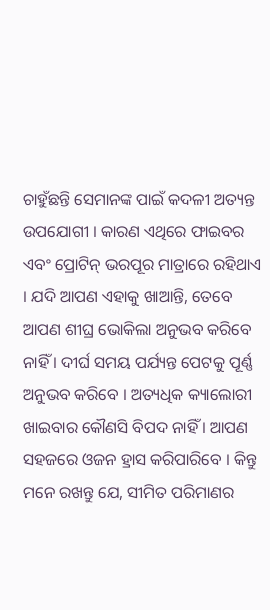ଚାହୁଁଛନ୍ତି ସେମାନଙ୍କ ପାଇଁ କଦଳୀ ଅତ୍ୟନ୍ତ ଉପଯୋଗୀ । କାରଣ ଏଥିରେ ଫାଇବର ଏବଂ ପ୍ରୋଟିନ୍ ଭରପୂର ମାତ୍ରାରେ ରହିଥାଏ । ଯଦି ଆପଣ ଏହାକୁ ଖାଆନ୍ତି, ତେବେ ଆପଣ ଶୀଘ୍ର ଭୋକିଲା ଅନୁଭବ କରିବେ ନାହିଁ । ଦୀର୍ଘ ସମୟ ପର୍ଯ୍ୟନ୍ତ ପେଟକୁ ପୂର୍ଣ୍ଣ ଅନୁଭବ କରିବେ । ଅତ୍ୟଧିକ କ୍ୟାଲୋରୀ ଖାଇବାର କୌଣସି ବିପଦ ନାହିଁ । ଆପଣ ସହଜରେ ଓଜନ ହ୍ରାସ କରିପାରିବେ । କିନ୍ତୁ ମନେ ରଖନ୍ତୁ ଯେ, ସୀମିତ ପରିମାଣର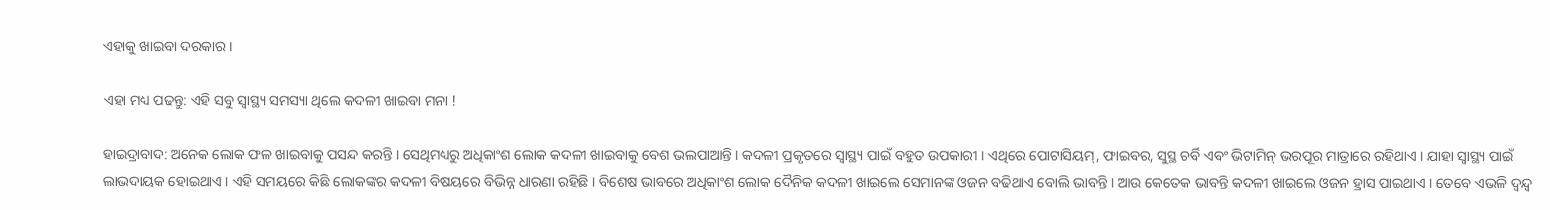ଏହାକୁ ଖାଇବା ଦରକାର ।

ଏହା ମଧ୍ୟ ପଢନ୍ତୁ: ଏହି ସବୁ ସ୍ବାସ୍ଥ୍ୟ ସମସ୍ୟା ଥିଲେ କଦଳୀ ଖାଇବା ମନା !

ହାଇଦ୍ରାବାଦ: ଅନେକ ଲୋକ ଫଳ ଖାଇବାକୁ ପସନ୍ଦ କରନ୍ତି । ସେଥିମଧ୍ୟରୁ ଅଧିକାଂଶ ଲୋକ କଦଳୀ ଖାଇବାକୁ ବେଶ ଭଲପାଆନ୍ତି । କଦଳୀ ପ୍ରକୃତରେ ସ୍ୱାସ୍ଥ୍ୟ ପାଇଁ ବହୁତ ଉପକାରୀ । ଏଥିରେ ପୋଟାସିୟମ୍, ଫାଇବର, ସୁସ୍ଥ ଚର୍ବି ଏବଂ ଭିଟାମିନ୍ ଭରପୂର ମାତ୍ରାରେ ରହିଥାଏ । ଯାହା ସ୍ୱାସ୍ଥ୍ୟ ପାଇଁ ଲାଭଦାୟକ ହୋଇଥାଏ । ଏହି ସମୟରେ କିଛି ଲୋକଙ୍କର କଦଳୀ ବିଷୟରେ ବିଭିନ୍ନ ଧାରଣା ରହିଛି । ବିଶେଷ ଭାବରେ ଅଧିକାଂଶ ଲୋକ ଦୈନିକ କଦଳୀ ଖାଇଲେ ସେମାନଙ୍କ ଓଜନ ବଢିଥାଏ ବୋଲି ଭାବନ୍ତି । ଆଉ କେତେକ ଭାବନ୍ତି କଦଳୀ ଖାଇଲେ ଓଜନ ହ୍ରାସ ପାଇଥାଏ । ତେବେ ଏଭଳି ଦ୍ୱନ୍ଦ୍ୱ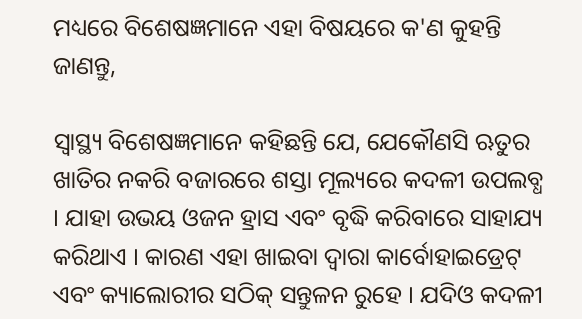ମଧ୍ୟରେ ବିଶେଷଜ୍ଞମାନେ ଏହା ବିଷୟରେ କ'ଣ କୁହନ୍ତି ଜାଣନ୍ତୁ,

ସ୍ୱାସ୍ଥ୍ୟ ବିଶେଷଜ୍ଞମାନେ କହିଛନ୍ତି ଯେ, ଯେକୌଣସି ଋତୁର ଖାତିର ନକରି ବଜାରରେ ଶସ୍ତା ମୂଲ୍ୟରେ କଦଳୀ ଉପଲବ୍ଧ । ଯାହା ଉଭୟ ଓଜନ ହ୍ରାସ ଏବଂ ବୃଦ୍ଧି କରିବାରେ ସାହାଯ୍ୟ କରିଥାଏ । କାରଣ ଏହା ଖାଇବା ଦ୍ୱାରା କାର୍ବୋହାଇଡ୍ରେଟ୍ ଏବଂ କ୍ୟାଲୋରୀର ସଠିକ୍ ସନ୍ତୁଳନ ରୁହେ । ଯଦିଓ କଦଳୀ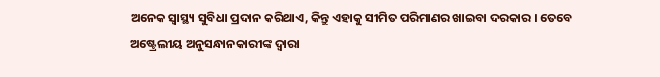ଅନେକ ସ୍ୱାସ୍ଥ୍ୟ ସୁବିଧା ପ୍ରଦାନ କରିଥାଏ, କିନ୍ତୁ ଏହାକୁ ସୀମିତ ପରିମାଣର ଖାଇବା ଦରକାର । ତେବେ ଅଷ୍ଟ୍ରେଲୀୟ ଅନୁସନ୍ଧାନକାରୀଙ୍କ ଦ୍ୱାରା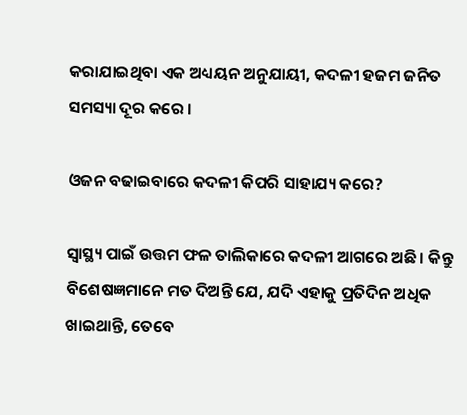କରାଯାଇଥିବା ଏକ ଅଧ୍ୟୟନ ଅନୁଯାୟୀ, କଦଳୀ ହଜମ ଜନିତ ସମସ୍ୟା ଦୂର କରେ ।

ଓଜନ ବଢାଇବାରେ କଦଳୀ କିପରି ସାହାଯ୍ୟ କରେ?

ସ୍ୱାସ୍ଥ୍ୟ ପାଇଁ ଉତ୍ତମ ଫଳ ତାଲିକାରେ କଦଳୀ ଆଗରେ ଅଛି । କିନ୍ତୁ ବିଶେଷଜ୍ଞମାନେ ମତ ଦିଅନ୍ତି ଯେ, ଯଦି ଏହାକୁ ପ୍ରତିଦିନ ଅଧିକ ଖାଇଥାନ୍ତି, ତେବେ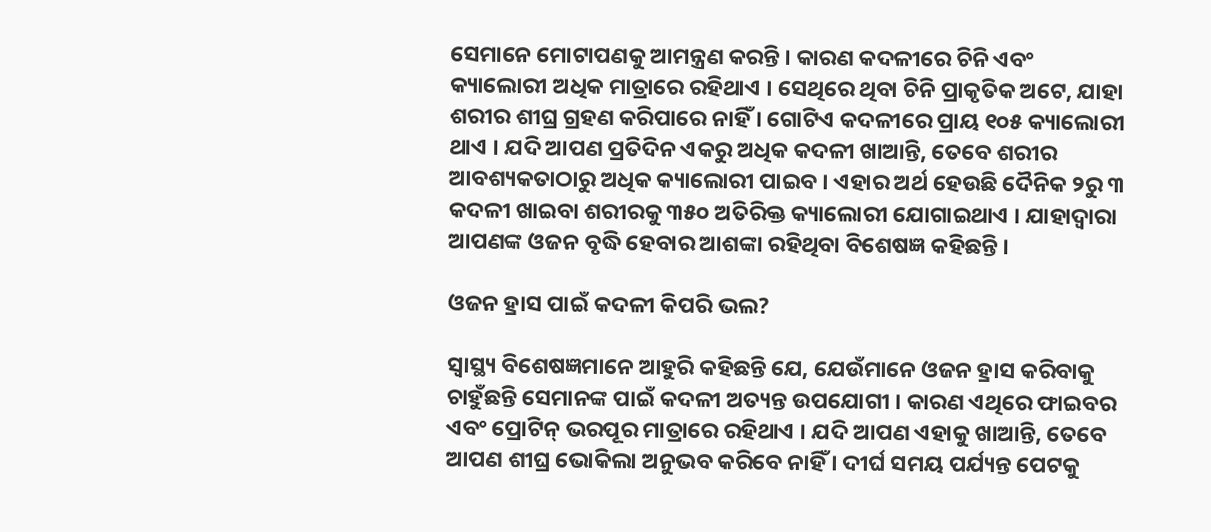ସେମାନେ ମୋଟାପଣକୁ ଆମନ୍ତ୍ରଣ କରନ୍ତି । କାରଣ କଦଳୀରେ ଚିନି ଏବଂ କ୍ୟାଲୋରୀ ଅଧିକ ମାତ୍ରାରେ ରହିଥାଏ । ସେଥିରେ ଥିବା ଚିନି ପ୍ରାକୃତିକ ଅଟେ, ଯାହା ଶରୀର ଶୀଘ୍ର ଗ୍ରହଣ କରିପାରେ ନାହିଁ । ଗୋଟିଏ କଦଳୀରେ ପ୍ରାୟ ୧୦୫ କ୍ୟାଲୋରୀ ଥାଏ । ଯଦି ଆପଣ ପ୍ରତିଦିନ ଏକରୁ ଅଧିକ କଦଳୀ ଖାଆନ୍ତି, ତେବେ ଶରୀର ଆବଶ୍ୟକତାଠାରୁ ଅଧିକ କ୍ୟାଲୋରୀ ପାଇବ । ଏହାର ଅର୍ଥ ହେଉଛି ଦୈନିକ ୨ରୁ ୩ କଦଳୀ ଖାଇବା ଶରୀରକୁ ୩୫୦ ଅତିରିକ୍ତ କ୍ୟାଲୋରୀ ଯୋଗାଇଥାଏ । ଯାହାଦ୍ୱାରା ଆପଣଙ୍କ ଓଜନ ବୃଦ୍ଧି ହେବାର ଆଶଙ୍କା ରହିଥିବା ବିଶେଷଜ୍ଞ କହିଛନ୍ତି ।

ଓଜନ ହ୍ରାସ ପାଇଁ କଦଳୀ କିପରି ଭଲ?

ସ୍ୱାସ୍ଥ୍ୟ ବିଶେଷଜ୍ଞମାନେ ଆହୁରି କହିଛନ୍ତି ଯେ, ଯେଉଁମାନେ ଓଜନ ହ୍ରାସ କରିବାକୁ ଚାହୁଁଛନ୍ତି ସେମାନଙ୍କ ପାଇଁ କଦଳୀ ଅତ୍ୟନ୍ତ ଉପଯୋଗୀ । କାରଣ ଏଥିରେ ଫାଇବର ଏବଂ ପ୍ରୋଟିନ୍ ଭରପୂର ମାତ୍ରାରେ ରହିଥାଏ । ଯଦି ଆପଣ ଏହାକୁ ଖାଆନ୍ତି, ତେବେ ଆପଣ ଶୀଘ୍ର ଭୋକିଲା ଅନୁଭବ କରିବେ ନାହିଁ । ଦୀର୍ଘ ସମୟ ପର୍ଯ୍ୟନ୍ତ ପେଟକୁ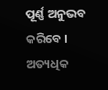ପୂର୍ଣ୍ଣ ଅନୁଭବ କରିବେ । ଅତ୍ୟଧିକ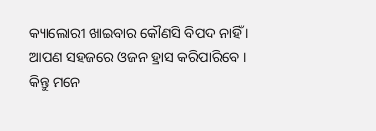କ୍ୟାଲୋରୀ ଖାଇବାର କୌଣସି ବିପଦ ନାହିଁ । ଆପଣ ସହଜରେ ଓଜନ ହ୍ରାସ କରିପାରିବେ । କିନ୍ତୁ ମନେ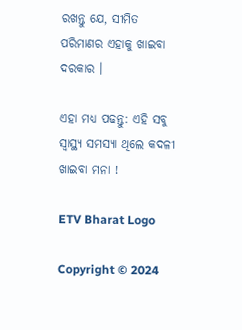ରଖନ୍ତୁ ଯେ, ସୀମିତ ପରିମାଣର ଏହାକୁ ଖାଇବା ଦରକାର ।

ଏହା ମଧ୍ୟ ପଢନ୍ତୁ: ଏହି ସବୁ ସ୍ବାସ୍ଥ୍ୟ ସମସ୍ୟା ଥିଲେ କଦଳୀ ଖାଇବା ମନା !

ETV Bharat Logo

Copyright © 2024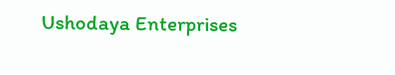Ushodaya Enterprises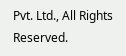Pvt. Ltd., All Rights Reserved.